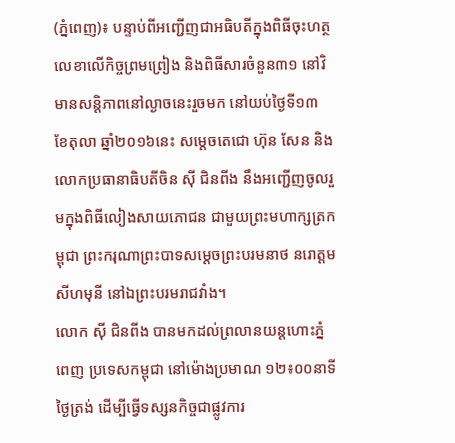(ភ្នំពេញ)៖ បន្ទាប់ពីអញ្ជើញជាអធិបតីក្នុងពិធីចុះហត្ថលេខាលើកិច្ចព្រមព្រៀង និងពិធីសារចំនួន៣១ នៅវិមានសន្តិភាពនៅល្ងាចនេះរួចមក នៅយប់ថ្ងៃទី១៣ ខែតុលា ឆ្នាំ២០១៦នេះ សម្តេចតេជោ ហ៊ុន សែន និងលោកប្រធានាធិបតីចិន ស៊ី ជិនពីង នឹងអញ្ជើញចូលរួមក្នុងពិធីលៀងសាយភោជន ជាមួយព្រះមហាក្សត្រកម្ពុជា ព្រះករុណាព្រះបាទសម្តេចព្រះបរមនាថ នរោត្តម សីហមុនី នៅឯព្រះបរមរាជវាំង។
លោក ស៊ី ជិនពីង បានមកដល់ព្រលានយន្តហោះភ្នំពេញ ប្រទេសកម្ពុជា នៅម៉ោងប្រមាណ ១២៖០០នាទីថ្ងៃត្រង់ ដើម្បីធ្វើទស្សនកិច្ចជាផ្លូវការ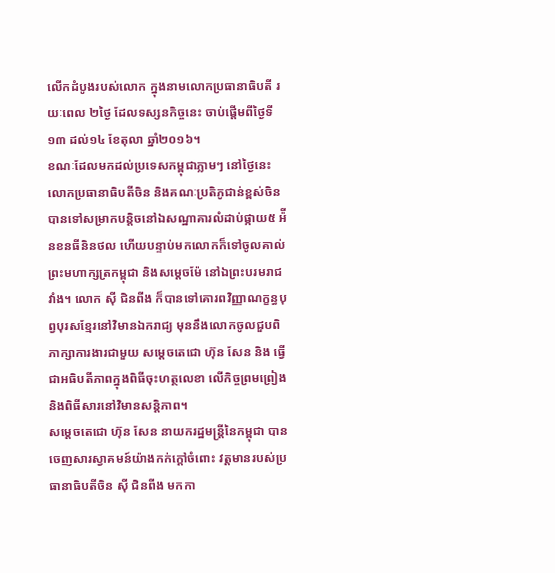លើកដំបូងរបស់លោក ក្នុងនាមលោកប្រធានាធិបតី រយៈពេល ២ថ្ងៃ ដែលទស្សនកិច្ចនេះ ចាប់ផ្តើមពីថ្ងៃទី១៣ ដល់១៤ ខែតុលា ឆ្នាំ២០១៦។
ខណៈដែលមកដល់ប្រទេសកម្ពុជាភ្លាមៗ នៅថ្ងៃនេះ លោកប្រធានាធិបតីចិន និងគណៈប្រតិភូជាន់ខ្ពស់ចិន បានទៅសម្រាកបន្តិចនៅឯសណ្ឋាគារលំដាប់ផ្កាយ៥ អ៉ីនខនធីនិនថល ហើយបន្ទាប់មកលោកក៏ទៅចូលគាល់ព្រះមហាក្សត្រកម្ពុជា និងសម្តេចម៉ែ នៅឯព្រះបរមរាជវាំង។ លោក ស៊ី ជិនពីង ក៏បានទៅគោរពវិញ្ញាណក្ខន្ធបុព្វបុរសខ្មែរនៅវិមានឯករាជ្យ មុននឹងលោកចូលជួបពិភាក្សាការងារជាមួយ សម្តេចតេជោ ហ៊ុន សែន និង ធ្វើជាអធិបតីភាពក្នុងពិធីចុះហត្ថលេខា លើកិច្ចព្រមព្រៀង និងពិធីសារនៅវិមានសន្តិភាព។
សម្តេចតេជោ ហ៊ុន សែន នាយករដ្ឋមន្រ្តីនៃកម្ពុជា បានចេញសារស្វាគមន៍យ៉ាងកក់ក្តៅចំពោះ វត្តមានរបស់ប្រធានាធិបតីចិន ស៊ី ជិនពីង មកកា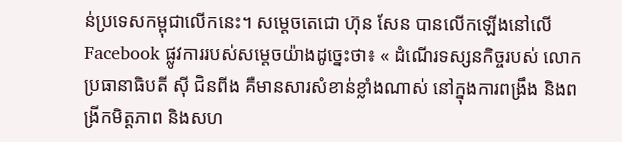ន់ប្រទេសកម្ពុជាលើកនេះ។ សម្តេចតេជោ ហ៊ុន សែន បានលើកឡើងនៅលើ Facebook ផ្លូវការរបស់សម្តេចយ៉ាងដូច្នេះថា៖ « ដំណើរទស្សនកិច្ចរបស់ លោកប្រធានាធិបតី ស៊ី ជិនពីង គឺមានសារសំខាន់ខ្លាំងណាស់ នៅក្នុងការពង្រឹង និងពង្រីកមិត្តភាព និងសហ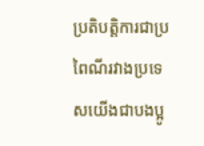ប្រតិបត្តិការជាប្រពៃណីរវាងប្រទេសយើងជាបងប្អូ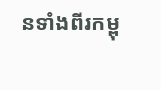នទាំងពីរកម្ពុ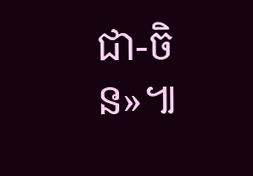ជា-ចិន»៕